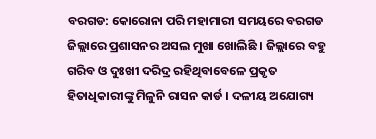ବରଗଡ: କୋରୋନା ପରି ମହାମାରୀ ସମୟରେ ବରଗଡ ଜିଲ୍ଲାରେ ପ୍ରଶାସନର ଅସଲ ମୁଖା ଖୋଲିଛି । ଜିଲ୍ଲାରେ ବହୁ ଗରିବ ଓ ଦୁଃଖୀ ଦରିଦ୍ର ରହିଥିବାବେଳେ ପ୍ରକୃତ ହିତାଧିକାରୀଙ୍କୁ ମିଳୁନି ରାସନ କାର୍ଡ । ଦଳୀୟ ଅଯୋଗ୍ୟ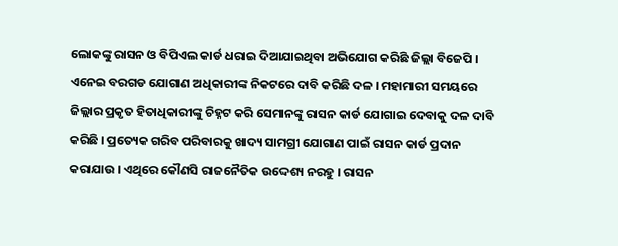ଲୋକଙ୍କୁ ରାସନ ଓ ବିପିଏଲ କାର୍ଡ ଧରାଇ ଦିଆଯାଇଥିବା ଅଭିଯୋଗ କରିଛି ଜିଲ୍ଲା ବିଜେପି ।
ଏନେଇ ବରଗଡ ଯୋଗାଣ ଅଧିକାରୀଙ୍କ ନିକଟରେ ଦାବି କରିଛି ଦଳ । ମହାମାରୀ ସମୟରେ ଜିଲ୍ଲାର ପ୍ରକୃତ ହିତାଧିକାରୀଙ୍କୁ ଚିହ୍ନଟ କରି ସେମାନଙ୍କୁ ରାସନ କାର୍ଡ ଯୋଗାଇ ଦେବାକୁ ଦଳ ଦାବି କରିଛି । ପ୍ରତ୍ୟେକ ଗରିବ ପରିବାରକୁ ଖାଦ୍ୟ ସାମଗ୍ରୀ ଯୋଗାଣ ପାଇଁ ରାସନ କାର୍ଡ ପ୍ରଦାନ କରାଯାଉ । ଏଥିରେ କୌଣସି ରାଜନୈତିକ ଉଦ୍ଦେଶ୍ୟ ନରହୁ । ରାସନ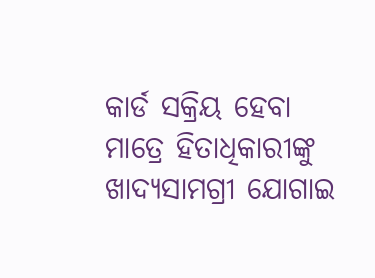କାର୍ଡ ସକ୍ରିୟ ହେବା ମାତ୍ରେ ହିତାଧିକାରୀଙ୍କୁ ଖାଦ୍ୟସାମଗ୍ରୀ ଯୋଗାଇ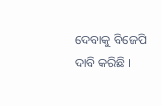ଦେବାକୁ ବିଜେପି ଦାବି କରିଛି ।